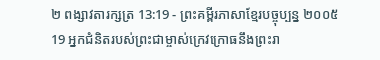២ ពង្សាវតារក្សត្រ 13:19 - ព្រះគម្ពីរភាសាខ្មែរបច្ចុប្បន្ន ២០០៥
19 អ្នកជំនិតរបស់ព្រះជាម្ចាស់ក្រេវក្រោធនឹងព្រះរា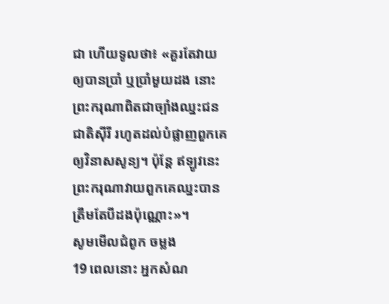ជា ហើយទូលថា៖ «គួរតែវាយឲ្យបានប្រាំ ឬប្រាំមួយដង នោះព្រះករុណាពិតជាច្បាំងឈ្នះជនជាតិស៊ីរី រហូតដល់បំផ្លាញពួកគេឲ្យវិនាសសូន្យ។ ប៉ុន្តែ ឥឡូវនេះ ព្រះករុណាវាយពួកគេឈ្នះបានត្រឹមតែបីដងប៉ុណ្ណោះ»។
សូមមើលជំពូក ចម្លង
19 ពេលនោះ អ្នកសំណ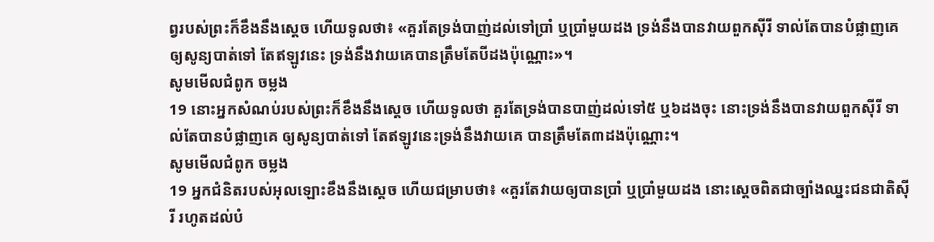ព្វរបស់ព្រះក៏ខឹងនឹងស្ដេច ហើយទូលថា៖ «គួរតែទ្រង់បាញ់ដល់ទៅប្រាំ ឬប្រាំមួយដង ទ្រង់នឹងបានវាយពួកស៊ីរី ទាល់តែបានបំផ្លាញគេឲ្យសូន្យបាត់ទៅ តែឥឡូវនេះ ទ្រង់នឹងវាយគេបានត្រឹមតែបីដងប៉ុណ្ណោះ»។
សូមមើលជំពូក ចម្លង
19 នោះអ្នកសំណប់របស់ព្រះក៏ខឹងនឹងស្តេច ហើយទូលថា គួរតែទ្រង់បានបាញ់ដល់ទៅ៥ ឬ៦ដងចុះ នោះទ្រង់នឹងបានវាយពួកស៊ីរី ទាល់តែបានបំផ្លាញគេ ឲ្យសូន្យបាត់ទៅ តែឥឡូវនេះទ្រង់នឹងវាយគេ បានត្រឹមតែ៣ដងប៉ុណ្ណោះ។
សូមមើលជំពូក ចម្លង
19 អ្នកជំនិតរបស់អុលឡោះខឹងនឹងស្តេច ហើយជម្រាបថា៖ «គួរតែវាយឲ្យបានប្រាំ ឬប្រាំមួយដង នោះស្តេចពិតជាច្បាំងឈ្នះជនជាតិស៊ីរី រហូតដល់បំ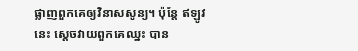ផ្លាញពួកគេឲ្យវិនាសសូន្យ។ ប៉ុន្តែ ឥឡូវនេះ ស្តេចវាយពួកគេឈ្នះ បាន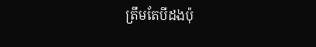ត្រឹមតែបីដងប៉ុ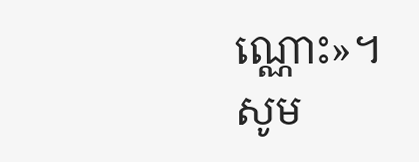ណ្ណោះ»។
សូម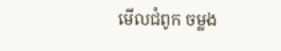មើលជំពូក ចម្លង